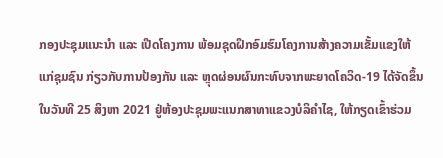ກອງປະຊຸມແນະນໍາ ແລະ ເປີດໂຄງການ ພ້ອມຊຸດຝຶກອົມຮົມໂຄງການສ້າງຄວາມເຂັ້ມແຂງໃຫ້ແກ່ຊຸມຊົນ ກ່ຽວກັບການປ້ອງກັນ ແລະ ຫຼຸດຜ່ອນຜົນກະທົບຈາກພະຍາດໂຄວິດ-19 ໄດ້ຈັດຂຶ້ນໃນວັນທີ 25 ສິງຫາ 2021 ຢູ່ຫ້ອງປະຊຸມພະແນກສາທາແຂວງບໍລິຄໍາໄຊ, ໃຫ້ກຽດເຂົ້າຮ່ວມ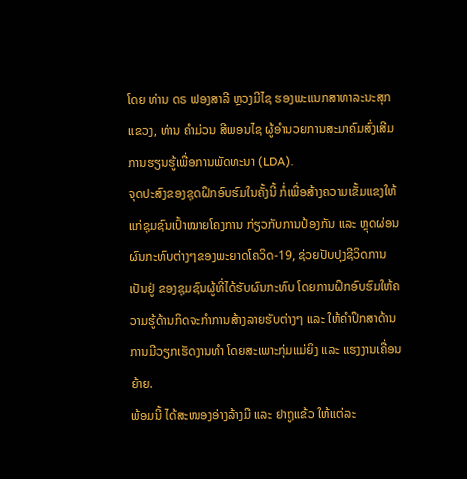ໂດຍ ທ່ານ ດຣ ຟອງສາລີ ຫຼວງມີໄຊ ຮອງພະແນກສາທາລະນະສຸກແຂວງ, ທ່ານ ຄໍາມ່ວນ ສີພອນໄຊ ຜູ້ອໍານວຍການສະມາຄົມສົ່ງເສີມການຮຽນຮູ້ເພື່ອການພັດທະນາ (LDA).
ຈຸດປະສົງຂອງຊຸດຝຶກອົບຮົມໃນຄັ້ງນີ້ ກໍ່ເພື່ອສ້າງຄວາມເຂັ້ມແຂງໃຫ້ແກ່ຊຸມຊົນເປົ້າໝາຍໂຄງການ ກ່ຽວກັບການປ້ອງກັນ ແລະ ຫຼຸດຜ່ອນຜົນກະທົບຕ່າງໆຂອງພະຍາດໂຄວິດ-19, ຊ່ວຍປັບປຸງຊີວິດການເປັນຢູ່ ຂອງຊຸມຊົນຜູ້ທີ່ໄດ້ຮັບຜົນກະທົບ ໂດຍການຝຶກອົບຮົມໃຫ້ຄວາມຮູ້ດ້ານກິດຈະກໍາການສ້າງລາຍຮັບຕ່າງໆ ແລະ ໃຫ້ຄໍາປຶກສາດ້ານການມີວຽກເຮັດງານທໍາ ໂດຍສະເພາະກຸ່ມແມ່ຍິງ ແລະ ແຮງງານເຄື່ອນຍ້າຍ.
ພ້ອມນີ້ ໄດ້ສະໜອງອ່າງລ້າງມື ແລະ ຢາຖູແຂ້ວ ໃຫ້ແຕ່ລະ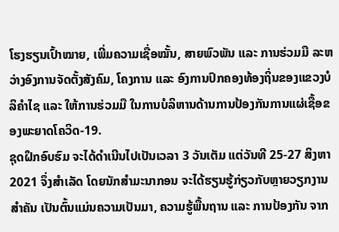ໂຮງຮຽນເປົ້າໝາຍ, ເພີ່ມຄວາມເຊື່ອໝັ້ນ, ສາຍພົວພັນ ແລະ ການຮ່ວມມື ລະຫວ່າງອົງການຈັດຕັ້ງສັງຄົມ, ໂຄງການ ແລະ ອົງການປົກຄອງທ້ອງຖິ່ນຂອງແຂວງບໍລິຄໍາໄຊ ແລະ ໃຫ້ການຮ່ວມມື ໃນການບໍລິຫານດ້ານການປ້ອງກັນການແຜ່ເຊື້ອຂອງພະຍາດໂຄວິດ-19.
ຊຸດຝຶກອົບຮົມ ຈະໄດ້ດໍາເນີນໄປເປັນເວລາ 3 ວັນເຕັມ ແຕ່ວັນທີ 25-27 ສິງຫາ 2021 ຈຶ່ງສໍາເລັດ ໂດຍນັກສໍາມະນາກອນ ຈະໄດ້ຮຽນຮູ້ກ່ຽວກັບຫຼາຍວຽກງານສໍາຄັນ ເປັນຕົ້ນແມ່ນຄວາມເປັນມາ, ຄວາມຮູ້ພື້ນຖານ ແລະ ການປ້ອງກັນ ຈາກ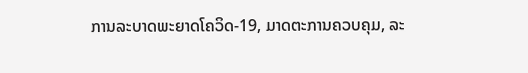ການລະບາດພະຍາດໂຄວິດ-19, ມາດຕະການຄວບຄຸມ, ລະ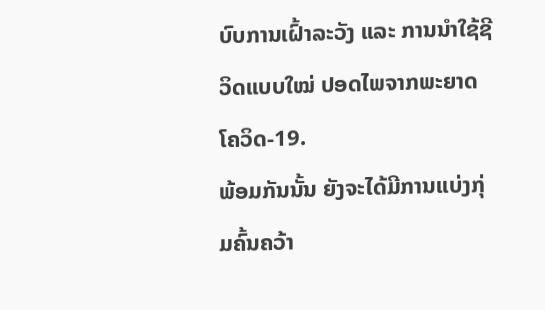ບົບການເຝົ້າລະວັງ ແລະ ການນໍາໃຊ້ຊີວິດແບບໃໝ່ ປອດໄພຈາກພະຍາດໂຄວິດ-19.
ພ້ອມກັນນັ້ນ ຍັງຈະໄດ້ມີການແບ່ງກຸ່ມຄົ້ນຄວ້າ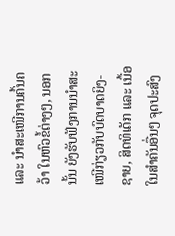ແລະ ນໍາສະເໜີການຄົ້ນຄວ້າ ໃນຫົວຂໍ້ຕ່າງໆ, ນອກນັ້ນ ຍັງຮັບຟັງການນໍາສະເໜີກ່ຽວກັບບົດບາດຍິງ-ຊາຍ, ສິດທິເດັກ ແລະ ເນື້ອໃນສໍາຄັນອື່ນໆ ຈຸດປະສົງ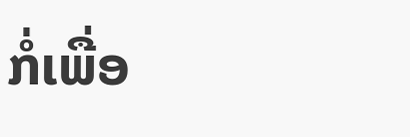ກໍ່ເພື່ອ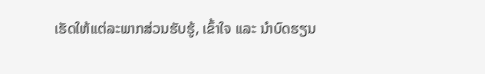ເຮັດໃຫ້ແຕ່ລະພາກສ່ວນຮັບຮູ້, ເຂົ້າໃຈ ແລະ ນໍາບົດຮຽນ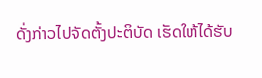ດັ່ງກ່າວໄປຈັດຕັ້ງປະຕິບັດ ເຮັດໃຫ້ໄດ້ຮັບ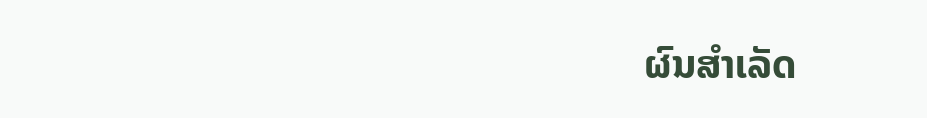ຜົນສໍາເລັດ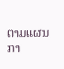ຕາມແຜນກາ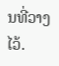ນທີ່ວາງໄວ້.